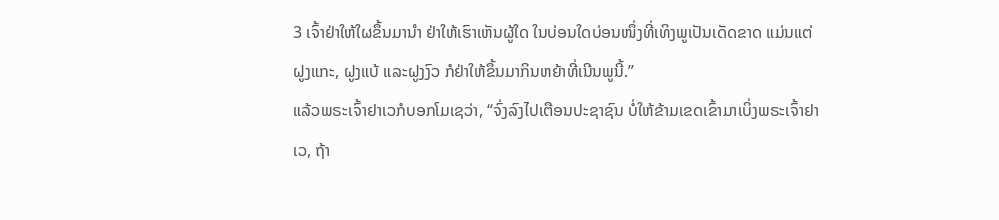3 ເຈົ້າຢ່າໃຫ້ໃຜຂຶ້ນມານຳ ຢ່າໃຫ້ເຮົາເຫັນຜູ້ໃດ ໃນບ່ອນໃດບ່ອນໜຶ່ງທີ່ເທິງພູເປັນເດັດຂາດ ແມ່ນແຕ່ຝູງແກະ, ຝູງແບ້ ແລະຝູງງົວ ກໍຢ່າໃຫ້ຂຶ້ນມາກິນຫຍ້າທີ່ເນີນພູນີ້.”
ແລ້ວພຣະເຈົ້າຢາເວກໍບອກໂມເຊວ່າ, “ຈົ່ງລົງໄປເຕືອນປະຊາຊົນ ບໍ່ໃຫ້ຂ້າມເຂດເຂົ້າມາເບິ່ງພຣະເຈົ້າຢາເວ, ຖ້າ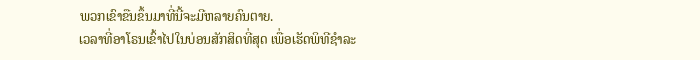ພວກເຂົາຂືນຂຶ້ນມາທີ່ນີ້ຈະມີຫລາຍຄົນຕາຍ.
ເວລາທີ່ອາໂຣນເຂົ້າໄປໃນບ່ອນສັກສິດທີ່ສຸດ ເພື່ອເຮັດພິທີຊຳລະ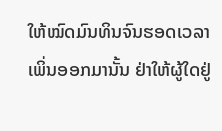ໃຫ້ໝົດມົນທິນຈົນຮອດເວລາເພິ່ນອອກມານັ້ນ ຢ່າໃຫ້ຜູ້ໃດຢູ່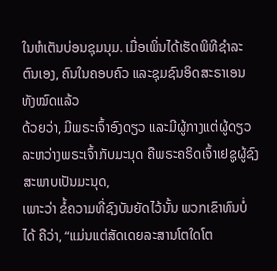ໃນຫໍເຕັນບ່ອນຊຸມນຸມ. ເມື່ອເພິ່ນໄດ້ເຮັດພິທີຊຳລະຕົນເອງ, ຄົນໃນຄອບຄົວ ແລະຊຸມຊົນອິດສະຣາເອນທັງໝົດແລ້ວ
ດ້ວຍວ່າ, ມີພຣະເຈົ້າອົງດຽວ ແລະມີຜູ້ກາງແຕ່ຜູ້ດຽວ ລະຫວ່າງພຣະເຈົ້າກັບມະນຸດ ຄືພຣະຄຣິດເຈົ້າເຢຊູຜູ້ຊົງສະພາບເປັນມະນຸດ,
ເພາະວ່າ ຂໍ້ຄວາມທີ່ຊົງບັນຍັດໄວ້ນັ້ນ ພວກເຂົາທົນບໍ່ໄດ້ ຄືວ່າ, “ແມ່ນແຕ່ສັດເດຍລະສານໂຕໃດໂຕ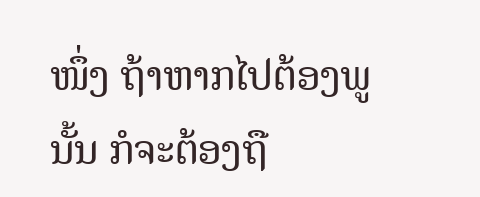ໜຶ່ງ ຖ້າຫາກໄປຕ້ອງພູນັ້ນ ກໍຈະຕ້ອງຖື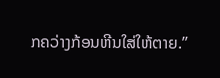ກຄວ່າງກ້ອນຫີນໃສ່ໃຫ້ຕາຍ.”